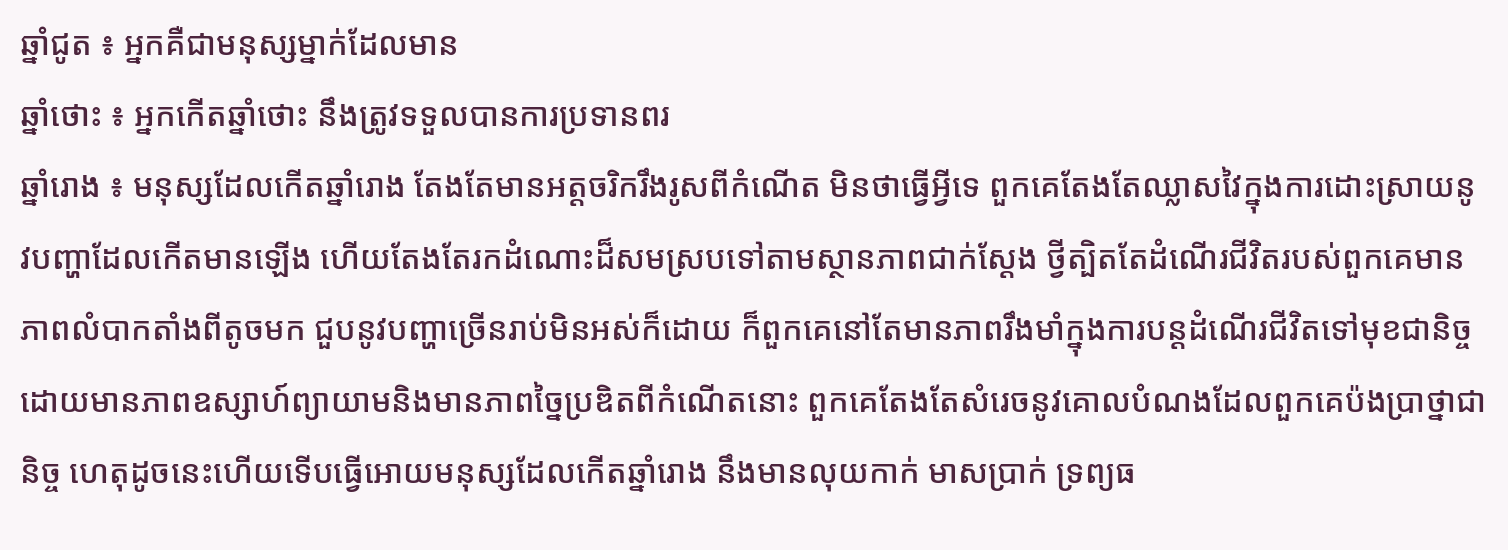ឆ្នាំជូត ៖ អ្នកគឺជាមនុស្សម្នាក់ដែលមាន
ឆ្នាំថោះ ៖ អ្នកកើតឆ្នាំថោះ នឹងត្រូវទទួលបានការប្រទានពរ
ឆ្នាំរោង ៖ មនុស្សដែលកើតឆ្នាំរោង តែងតែមានអត្តចរិករឹងរូសពីកំណើត មិនថាធ្វើអ្វីទេ ពួកគេតែងតែឈ្លាសវៃក្នុងការដោះស្រាយនូវបញ្ហាដែលកើតមានឡើង ហើយតែងតែរកដំណោះដ៏សមស្របទៅតាមស្ថានភាពជាក់ស្តែង ថ្វីត្បិតតែដំណើរជីវិតរបស់ពួកគេមានភាពលំបាកតាំងពីតូចមក ជួបនូវបញ្ហាច្រើនរាប់មិនអស់ក៏ដោយ ក៏ពួកគេនៅតែមានភាពរឹងមាំក្នុងការបន្តដំណើរជីវិតទៅមុខជានិច្ច ដោយមានភាពឧស្សាហ៍ព្យាយាមនិងមានភាពច្នៃប្រឌិតពីកំណើតនោះ ពួកគេតែងតែសំរេចនូវគោលបំណងដែលពួកគេប៉ងប្រាថ្នាជានិច្ច ហេតុដូចនេះហើយទើបធ្វើអោយមនុស្សដែលកើតឆ្នាំរោង នឹងមានលុយកាក់ មាសប្រាក់ ទ្រព្យធ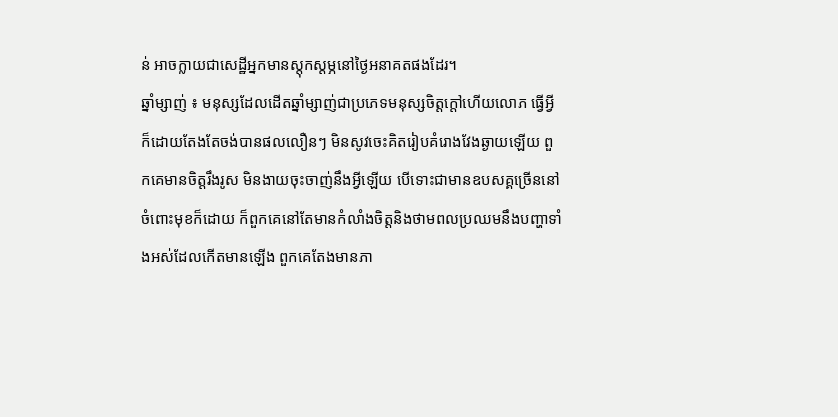ន់ អាចក្លាយជាសេដ្ឋីអ្នកមានស្តុកស្តម្ភនៅថ្ងៃអនាគតផងដែរ។
ឆ្នាំម្សាញ់ ៖ មនុស្សដែលដើតឆ្នាំម្សាញ់ជាប្រភេទមនុស្សចិត្តក្តៅហើយលោភ ធ្វើអ្វីក៏ដោយតែងតែចង់បានផលលឿនៗ មិនសូវចេះគិតរៀបគំរោងវែងឆ្ងាយឡើយ ពួកគេមានចិត្តរឹងរូស មិនងាយចុះចាញ់នឹងអ្វីឡើយ បើទោះជាមានឧបសគ្គច្រើននៅចំពោះមុខក៏ដោយ ក៏ពួកគេនៅតែមានកំលាំងចិត្តនិងថាមពលប្រឈមនឹងបញ្ហាទាំងអស់ដែលកើតមានឡើង ពួកគេតែងមានភា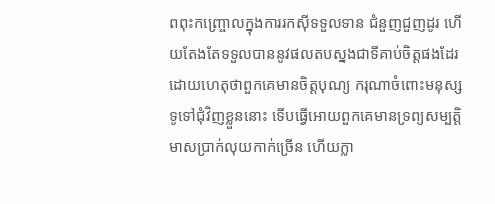ពពុះកញ្ច្រោលក្នុងការរកស៊ីទទួលទាន ជំនួញជួញដូរ ហើយតែងតែទទួលបាននូវផលតបស្នងជាទីគាប់ចិត្តផងដែរ ដោយហេតុថាពួកគេមានចិត្តបុណ្យ ករុណាចំពោះមនុស្សទូទៅជុំវិញខ្លួននោះ ទើបធ្វើអោយពួកគេមានទ្រព្យសម្បត្តិ មាសប្រាក់លុយកាក់ច្រើន ហើយក្លា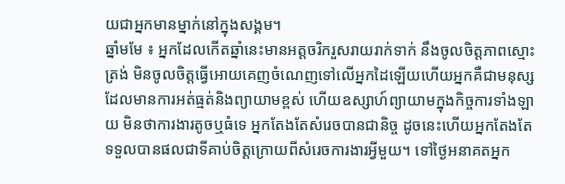យជាអ្នកមានម្នាក់នៅក្នុងសង្គម។
ឆ្នាំមមែ ៖ អ្នកដែលកើតឆ្នាំនេះមានអត្តចរិករួសរាយរាក់ទាក់ នឹងចូលចិត្តភាពស្មោះត្រង់ មិនចូលចិត្តធ្វើអោយគេញចំណេញទៅលើអ្នកដៃឡើយហើយអ្នកគឺជាមនុស្សដែលមានការអត់ធ្មត់និងព្យាយាមខ្ពស់ ហើយឧស្សាហ៍ព្យាយាមក្នុងកិច្ចការទាំងឡាយ មិនថាការងារតូចឬធំទេ អ្នកតែងតែសំរេចបានជានិច្ច ដូចនេះហើយអ្នកតែងតែទទួលបានផលជាទីគាប់ចិត្តក្រោយពីសំរេចការងារអ្វីមួយ។ ទៅថ្ងៃអនាគតអ្នក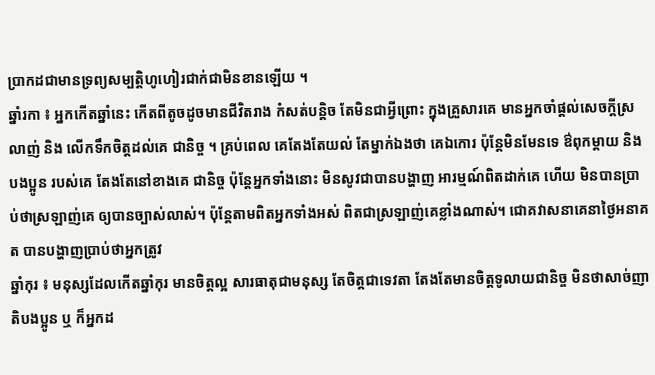ប្រាកដជាមានទ្រព្យសម្បត្តិហូហៀរជាក់ជាមិនខានឡើយ ។
ឆ្នាំរកា ៖ អ្នកកើតឆ្នាំនេះ កើតពីតូចដូចមានជីវិតរាង កំសត់បន្តិច តែមិនជាអ្វីព្រោះ ក្នុងគ្រួសារគេ មានអ្នកចាំផ្តល់សេចក្តីស្រលាញ់ និង លើកទឹកចិត្តដល់គេ ជានិច្ច ។ គ្រប់ពេល គេតែងតែយល់ តែម្នាក់ឯងថា គេឯកោរ ប៉ុន្តែមិនមែនទេ ឳពុកម្តាយ និង បងប្អូន របស់គេ តែងតែនៅខាងគេ ជានិច្ច ប៉ុន្តែអ្នកទាំងនោះ មិនសូវជាបានបង្ហាញ អារម្មណ៍ពិតដាក់គេ ហើយ មិនបានប្រាប់ថាស្រឡាញ់គេ ឲ្យបានច្បាស់លាស់។ ប៉ុន្តែតាមពិតអ្នកទាំងអស់ ពិតជាស្រឡាញ់គេខ្លាំងណាស់។ ជោគវាសនាគេនាថ្ងៃអនាគត បានបង្ហាញប្រាប់ថាអ្នកត្រូវ
ឆ្នាំកុរ ៖ មនុស្សដែលកើតឆ្នាំកុរ មានចិត្តល្អ សារធាតុជាមនុស្ស តែចិត្តជាទេវតា តែងតែមានចិត្តទូលាយជានិច្ច មិនថាសាច់ញាតិបងប្អូន ឬ ក៏អ្នកដ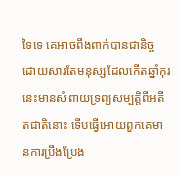ទៃទេ គេអាចពឹងពាក់បានជានិច្ច ដោយសារតែមនុស្សដែលកើតឆ្នាំកុរនេះមានសំពាយទ្រព្យសម្បត្តិពីអតីតជាតិនោះ ទើបធ្វើអោយពួកគេមានការប្រឹងប្រែង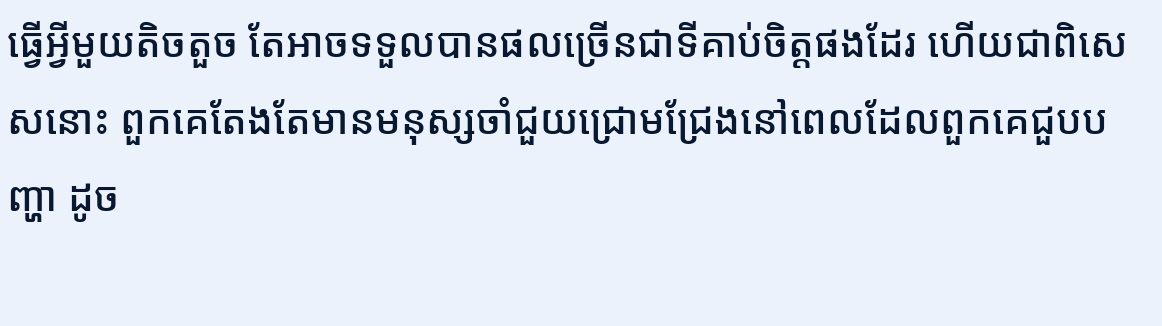ធ្វើអ្វីមួយតិចតួច តែអាចទទួលបានផលច្រើនជាទីគាប់ចិត្តផងដែរ ហើយជាពិសេសនោះ ពួកគេតែងតែមានមនុស្សចាំជួយជ្រោមជ្រែងនៅពេលដែលពួកគេជួបបញ្ហា ដូច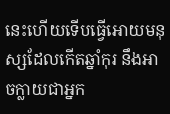នេះហើយទើបធ្វើអោយមនុស្សដែលកើតឆ្នាំកុរ នឹងអាចក្លាយជាអ្នក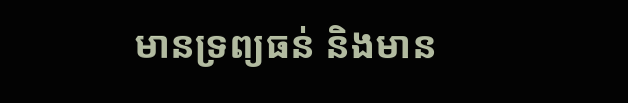មានទ្រព្យធន់ និងមាន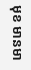មុខ មានមា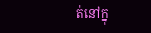ត់នៅក្នុ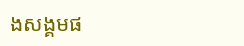ងសង្គមផ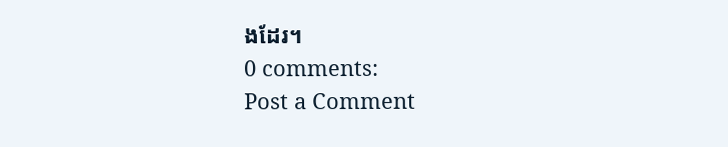ងដែរ។
0 comments:
Post a Comment